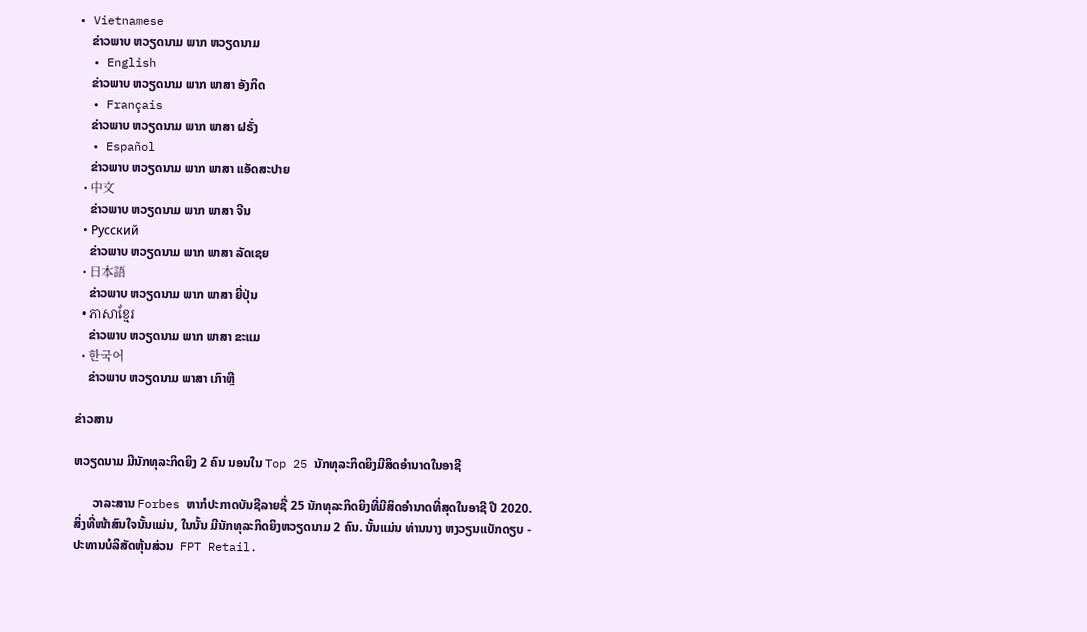• Vietnamese
    ຂ່າວພາບ ຫວຽດນາມ ພາກ ຫວຽດນາມ
  • English
    ຂ່າວພາບ ຫວຽດນາມ ພາກ ພາສາ ອັງກິດ
  • Français
    ຂ່າວພາບ ຫວຽດນາມ ພາກ ພາສາ ຝຣັ່ງ
  • Español
    ຂ່າວພາບ ຫວຽດນາມ ພາກ ພາສາ ແອັດສະປາຍ
  • 中文
    ຂ່າວພາບ ຫວຽດນາມ ພາກ ພາສາ ຈີນ
  • Русский
    ຂ່າວພາບ ຫວຽດນາມ ພາກ ພາສາ ລັດເຊຍ
  • 日本語
    ຂ່າວພາບ ຫວຽດນາມ ພາກ ພາສາ ຍີ່ປຸ່ນ
  • ភាសាខ្មែរ
    ຂ່າວພາບ ຫວຽດນາມ ພາກ ພາສາ ຂະແມ
  • 한국어
    ຂ່າວພາບ ຫວຽດນາມ ພາສາ ເກົາຫຼີ

ຂ່າວສານ

ຫວຽດນາມ ມີນັກທຸລະກິດຍິງ 2 ຄົນ ນອນໃນ Top 25 ນັກທຸລະກິດຍິງມີສິດອໍານາດໃນອາຊີ

      ວາລະສານ Forbes ຫາກໍປະກາດບັນຊີລາຍຊື່ 25 ນັກທຸລະກິດຍິງທີ່ມີສິດອໍານາດທີ່ສຸດໃນອາຊີ ປີ 2020. ສິ່ງທີ່ໜ້າສົນໃຈນັ້ນແມ່ນ, ໃນນັ້ນ ມີນັກທຸລະກິດຍິງຫວຽດນາມ 2 ຄົນ. ນັ້ນແມ່ນ ທ່ານນາງ ຫງວຽນແບັກດຽບ - ປະທານບໍລິສັດຫຸ້ນສ່ວນ  FPT Retail.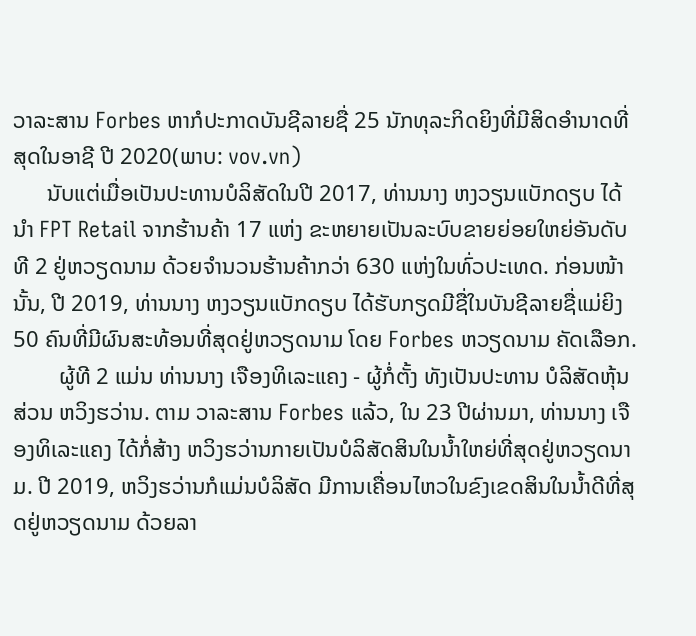ວາລະສານ Forbes ຫາກໍປະກາດບັນຊີລາຍຊື່ 25 ນັກທຸລະກິດຍິງທີ່ມີສິດອໍານາດທີ່ສຸດໃນອາຊີ ປີ 2020(ພາບ: vov.vn)
      ນັບແຕ່ເມື່ອເປັນປະທານບໍລິສັດໃນປີ 2017, ທ່ານນາງ ຫງວຽນແບັກດຽບ ໄດ້ນໍາ FPT Retail ຈາກຮ້ານຄ້າ 17 ແຫ່ງ ຂະຫຍາຍເປັນລະບົບຂາຍຍ່ອຍໃຫຍ່ອັນດັບທີ 2 ຢູ່ຫວຽດນາມ ດ້ວຍຈໍານວນຮ້ານຄ້າກວ່າ 630 ແຫ່ງໃນທົ່ວປະເທດ. ກ່ອນໜ້ານັ້ນ, ປີ 2019, ທ່ານນາງ ຫງວຽນແບັກດຽບ ໄດ້ຮັບກຽດມີຊື່ໃນບັນຊີລາຍຊື່ແມ່ຍິງ 50 ຄົນທີ່ມີຜົນສະທ້ອນທີ່ສຸດຢູ່ຫວຽດນາມ ໂດຍ Forbes ຫວຽດນາມ ຄັດເລືອກ.
        ຜູ້ທີ 2 ແມ່ນ ທ່ານນາງ ເຈືອງທິເລະແຄງ - ຜູ້ກໍ່ຕັ້ງ ທັງເປັນປະທານ ບໍລິສັດຫຸ້ນສ່ວນ ຫວິງຮວ່ານ. ຕາມ ວາລະສານ Forbes ແລ້ວ, ໃນ 23 ປີຜ່ານມາ, ທ່ານນາງ ເຈືອງທິເລະແຄງ ໄດ້ກໍ່ສ້າງ ຫວິງຮວ່ານກາຍເປັນບໍລິສັດສິນໃນນໍ້າໃຫຍ່ທີ່ສຸດຢູ່ຫວຽດນາມ. ປີ 2019, ຫວິງຮວ່ານກໍແມ່ນບໍລິສັດ ມີການເຄື່ອນໄຫວໃນຂົງເຂດສິນໃນນໍ້າດີທີ່ສຸດຢູ່ຫວຽດນາມ ດ້ວຍລາ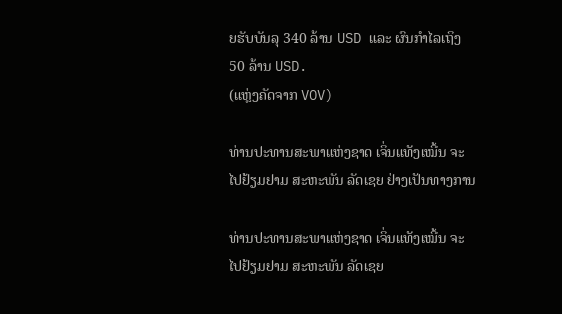ຍຮັບບັນລຸ 340 ລ້ານ USD ແລະ ຜົນກໍາໄລເຖິງ 50 ລ້ານ USD.
(ແຫຼ່ງຄັດຈາກ VOV)

ທ່ານປະທານສະພາແຫ່ງຊາດ ເຈິ່ນແທັງເໝີ້ນ ຈະໄປຢ້ຽມຢາມ ສະຫະພັນ ລັດເຊຍ ຢ່າງເປັນທາງການ

ທ່ານປະທານສະພາແຫ່ງຊາດ ເຈິ່ນແທັງເໝີ້ນ ຈະໄປຢ້ຽມຢາມ ສະຫະພັນ ລັດເຊຍ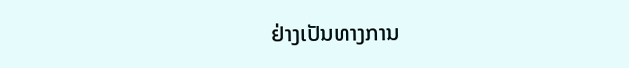ຢ່າງເປັນທາງການ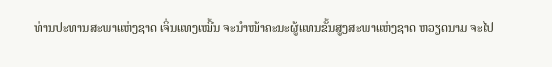ທ່ານປະທານສະພາແຫ່ງຊາດ ເຈິ່ນແທງເໝີ້ນ ຈະນຳໜ້າຄະນະຜູ້ແທນຂັ້ນສູງສະພາແຫ່ງຊາດ ຫວຽດນາມ ຈະໄປ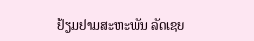ຢ້ຽມຢາມສະຫະພັນ ລັດເຊຍ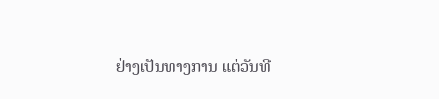ຢ່າງເປັນທາງການ ແຕ່ວັນທີ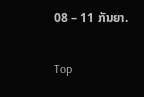08 – 11 ກັນຍາ.

Top